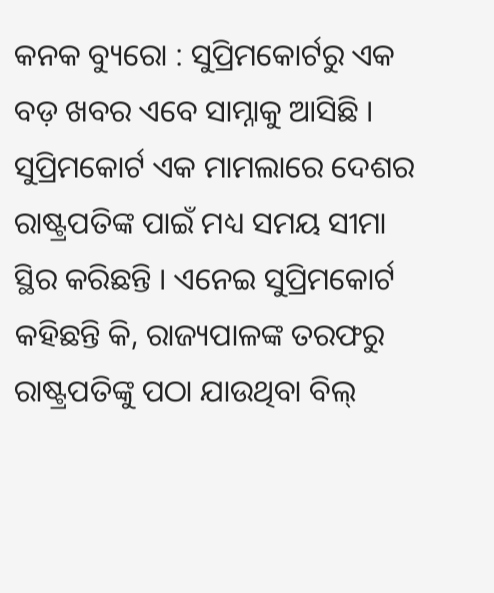କନକ ବ୍ୟୁରୋ : ସୁପ୍ରିମକୋର୍ଟରୁ ଏକ ବଡ଼ ଖବର ଏବେ ସାମ୍ନାକୁ ଆସିଛି । ସୁପ୍ରିମକୋର୍ଟ ଏକ ମାମଲାରେ ଦେଶର ରାଷ୍ଟ୍ରପତିଙ୍କ ପାଇଁ ମଧ୍ୟ ସମୟ ସୀମା ସ୍ଥିର କରିଛନ୍ତି । ଏନେଇ ସୁପ୍ରିମକୋର୍ଟ କହିଛନ୍ତି କି, ରାଜ୍ୟପାଳଙ୍କ ତରଫରୁ ରାଷ୍ଟ୍ରପତିଙ୍କୁ ପଠା ଯାଉଥିବା ବିଲ୍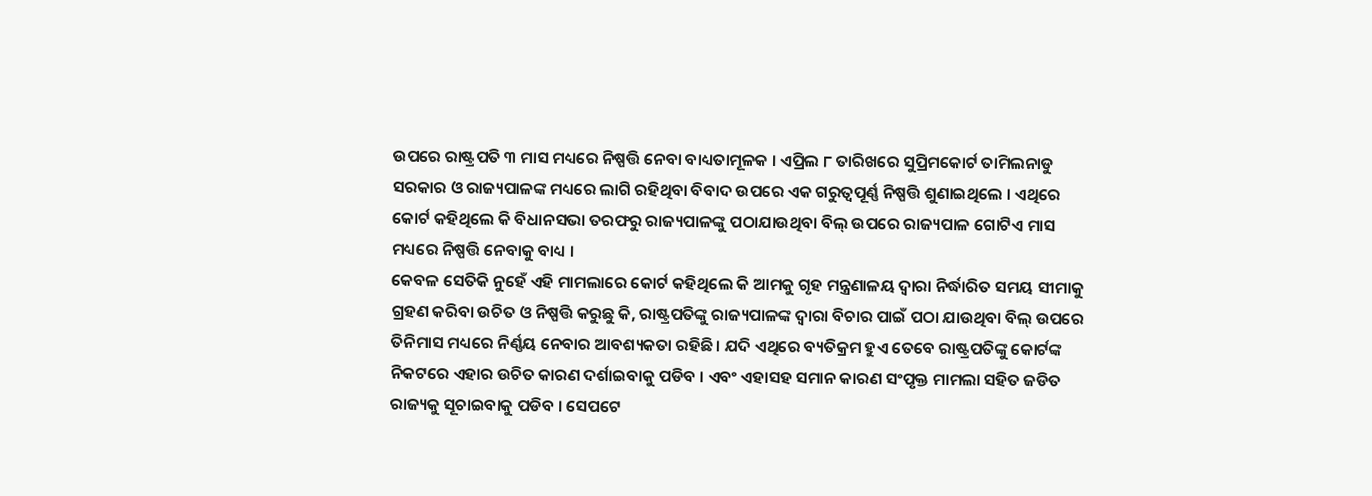ଉପରେ ରାଷ୍ଟ୍ରପତି ୩ ମାସ ମଧ୍ୟରେ ନିଷ୍ପତ୍ତି ନେବା ବାଧ୍ୟତାମୂଳକ । ଏପ୍ରିଲ ୮ ତାରିଖରେ ସୁପ୍ରିମକୋର୍ଟ ତାମିଲନାଡୁ ସରକାର ଓ ରାଜ୍ୟପାଳଙ୍କ ମଧ୍ୟରେ ଲାଗି ରହିଥିବା ବିବାଦ ଉପରେ ଏକ ଗରୁତ୍ୱପୂର୍ଣ୍ଣ ନିଷ୍ପତ୍ତି ଶୁଣାଇଥିଲେ । ଏଥିରେ କୋର୍ଟ କହିଥିଲେ କି ବିଧାନସଭା ତରଫରୁ ରାଜ୍ୟପାଳଙ୍କୁ ପଠାଯାଉଥିବା ବିଲ୍ ଉପରେ ରାଜ୍ୟପାଳ ଗୋଟିଏ ମାସ ମଧ୍ୟରେ ନିଷ୍ପତ୍ତି ନେବାକୁ ବାଧ୍ୟ ।
କେବଳ ସେତିକି ନୁହେଁ ଏହି ମାମଲାରେ କୋର୍ଟ କହିଥିଲେ କି ଆମକୁ ଗୃହ ମନ୍ତ୍ରଣାଳୟ ଦ୍ୱାରା ନିର୍ଦ୍ଧାରିତ ସମୟ ସୀମାକୁ ଗ୍ରହଣ କରିବା ଉଚିତ ଓ ନିଷ୍ପତ୍ତି କରୁଛୁ କି, ରାଷ୍ଟ୍ରପତିଙ୍କୁ ରାଜ୍ୟପାଳଙ୍କ ଦ୍ୱାରା ବିଚାର ପାଇଁ ପଠା ଯାଉଥିବା ବିଲ୍ ଉପରେ ତିନିମାସ ମଧ୍ୟରେ ନିର୍ଣ୍ଣୟ ନେବାର ଆବଶ୍ୟକତା ରହିଛି । ଯଦି ଏଥିରେ ବ୍ୟତିକ୍ରମ ହୁଏ ତେବେ ରାଷ୍ଟ୍ରପତିଙ୍କୁ କୋର୍ଟଙ୍କ ନିକଟରେ ଏହାର ଉଚିତ କାରଣ ଦର୍ଶାଇବାକୁ ପଡିବ । ଏବଂ ଏହାସହ ସମାନ କାରଣ ସଂପୃକ୍ତ ମାମଲା ସହିତ ଜଡିତ ରାଜ୍ୟକୁ ସୂଚାଇବାକୁ ପଡିବ । ସେପଟେ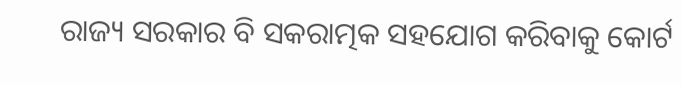ରାଜ୍ୟ ସରକାର ବି ସକରାତ୍ମକ ସହଯୋଗ କରିବାକୁ କୋର୍ଟ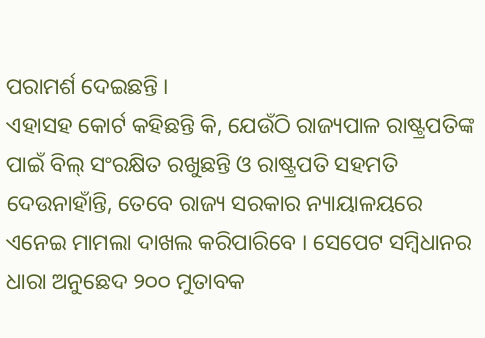ପରାମର୍ଶ ଦେଇଛନ୍ତି ।
ଏହାସହ କୋର୍ଟ କହିଛନ୍ତି କି, ଯେଉଁଠି ରାଜ୍ୟପାଳ ରାଷ୍ଟ୍ରପତିଙ୍କ ପାଇଁ ବିଲ୍ ସଂରକ୍ଷିତ ରଖୁଛନ୍ତି ଓ ରାଷ୍ଟ୍ରପତି ସହମତି ଦେଉନାହାଁନ୍ତି, ତେବେ ରାଜ୍ୟ ସରକାର ନ୍ୟାୟାଳୟରେ ଏନେଇ ମାମଲା ଦାଖଲ କରିପାରିବେ । ସେପେଟ ସମ୍ବିଧାନର ଧାରା ଅନୁଛେଦ ୨୦୦ ମୁତାବକ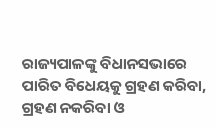ରାଜ୍ୟପାଳଙ୍କୁ ବିଧାନସଭାରେ ପାରିତ ବିଧେୟକୁ ଗ୍ରହଣ କରିବା, ଗ୍ରହଣ ନକରିବା ଓ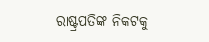ରାଷ୍ଟ୍ରପତିଙ୍କ ନିକଟକୁ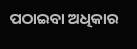ପଠାଇବା ଅଧିକାର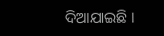ଦିଆଯାଇଛି ।